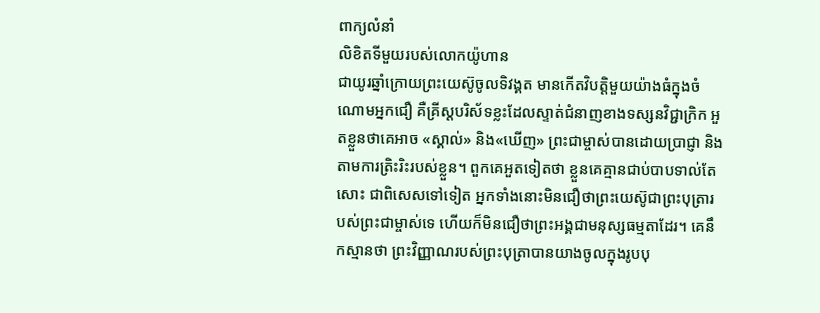ពាក្យលំនាំ
លិខិតទីមួយរបស់លោកយ៉ូហាន
ជាយូរឆ្នាំក្រោយព្រះយេស៊ូចូលទិវង្គត មានកើតវិបត្តិមួយយ៉ាងធំក្នុងចំណោមអ្នកជឿ គឺគ្រីស្តបរិស័ទខ្លះដែលស្ទាត់ជំនាញខាងទស្សនវិជ្ជាក្រិក អួតខ្លួនថាគេអាច «ស្គាល់» និង«ឃើញ» ព្រះជាម្ចាស់បានដោយប្រាជ្ញា និងតាមការត្រិះរិះរបស់ខ្លួន។ ពួកគេអួតទៀតថា ខ្លួនគេគ្មានជាប់បាបទាល់តែសោះ ជាពិសេសទៅទៀត អ្នកទាំងនោះមិនជឿថាព្រះយេស៊ូជាព្រះបុត្រារបស់ព្រះជាម្ចាស់ទេ ហើយក៏មិនជឿថាព្រះអង្គជាមនុស្សធម្មតាដែរ។ គេនឹកស្មានថា ព្រះវិញ្ញាណរបស់ព្រះបុត្រាបានយាងចូលក្នុងរូបបុ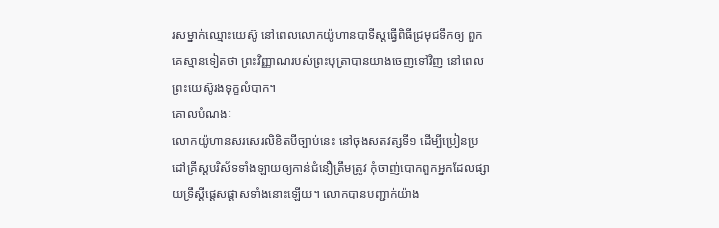រសម្នាក់ឈ្មោះយេស៊ូ នៅពេលលោកយ៉ូហានបាទីស្ដធ្វើពិធីជ្រមុជទឹកឲ្យ ពួកគេស្មានទៀតថា ព្រះវិញ្ញាណរបស់ព្រះបុត្រាបានយាងចេញទៅវិញ នៅពេលព្រះយេស៊ូរងទុក្ខលំបាក។
គោលបំណងៈ
លោកយ៉ូហានសរសេរលិខិតបីច្បាប់នេះ នៅចុងសតវត្សទី១ ដើម្បីប្រៀនប្រដៅគ្រីស្តបរិស័ទទាំងឡាយឲ្យកាន់ជំនឿត្រឹមត្រូវ កុំចាញ់បោកពួកអ្នកដែលផ្សាយទ្រឹស្ដីផ្ដេសផ្ដាសទាំងនោះឡើយ។ លោកបានបញ្ជាក់យ៉ាង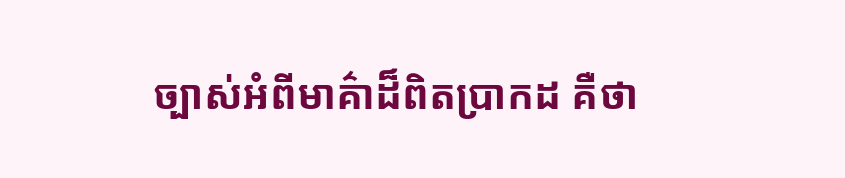ច្បាស់អំពីមាគ៌ាដ៏ពិតប្រាកដ គឺថា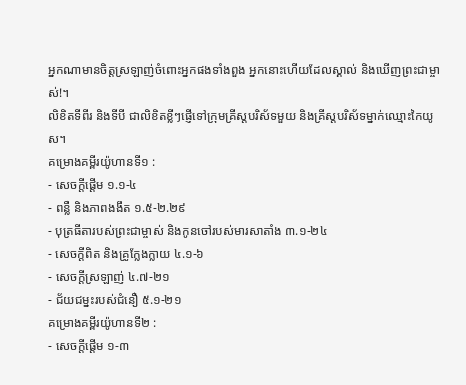អ្នកណាមានចិត្តស្រឡាញ់ចំពោះអ្នកផងទាំងពួង អ្នកនោះហើយដែលស្គាល់ និងឃើញព្រះជាម្ចាស់!។
លិខិតទីពីរ និងទីបី ជាលិខិតខ្លីៗផ្ញើទៅក្រុមគ្រីស្តបរិស័ទមួយ និងគ្រីស្តបរិស័ទម្នាក់ឈ្មោះកៃយូស។
គម្រោងគម្ពីរយ៉ូហានទី១ :
- សេចក្ដីផ្ដើម ១.១-៤
- ពន្លឺ និងភាពងងឹត ១.៥‑២.២៩
- បុត្រធីតារបស់ព្រះជាម្ចាស់ និងកូនចៅរបស់មារសាតាំង ៣.១-២៤
- សេចក្ដីពិត និងគ្រូក្លែងក្លាយ ៤.១-៦
- សេចក្ដីស្រឡាញ់ ៤.៧-២១
- ជ័យជម្នះរបស់ជំនឿ ៥.១-២១
គម្រោងគម្ពីរយ៉ូហានទី២ :
- សេចក្ដីផ្ដើម ១‑៣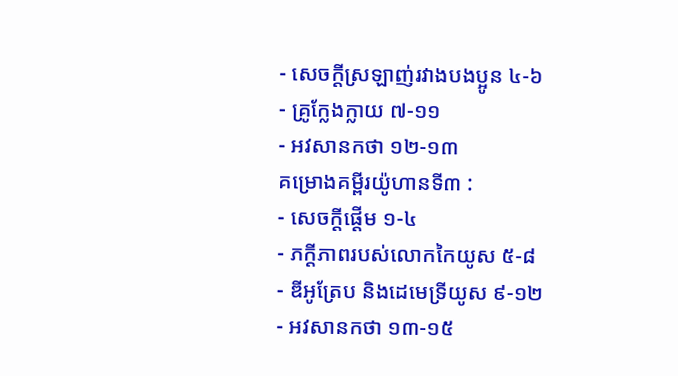- សេចក្ដីស្រឡាញ់រវាងបងប្អូន ៤‑៦
- គ្រូក្លែងក្លាយ ៧‑១១
- អវសានកថា ១២‑១៣
គម្រោងគម្ពីរយ៉ូហានទី៣ :
- សេចក្ដីផ្ដើម ១‑៤
- ភក្តីភាពរបស់លោកកៃយូស ៥‑៨
- ឌីអូត្រែប និងដេមេទ្រីយូស ៩‑១២
- អវសានកថា ១៣‑១៥